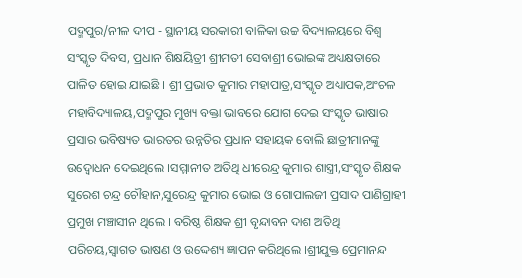ପଦ୍ମପୁର/ନୀଳ ଦୀପ - ସ୍ଥାନୀୟ ସରକାରୀ ବାଳିକା ଉଚ୍ଚ ବିଦ୍ୟାଳୟରେ ବିଶ୍ୱ ସଂସ୍କୃତ ଦିବସ, ପ୍ରଧାନ ଶିକ୍ଷୟିତ୍ରୀ ଶ୍ରୀମତୀ ସେବାଶ୍ରୀ ଭୋଇଙ୍କ ଅଧ୍ୟକ୍ଷତାରେ ପାଳିତ ହୋଇ ଯାଇଛି । ଶ୍ରୀ ପ୍ରଭାତ କୁମାର ମହାପାତ୍ର,ସଂସ୍କୃତ ଅଧ୍ୟାପକ,ଅଂଚଳ ମହାବିଦ୍ୟାଳୟ,ପଦ୍ମପୁର ମୁଖ୍ୟ ବକ୍ତା ଭାବରେ ଯୋଗ ଦେଇ ସଂସ୍କୃତ ଭାଷାର ପ୍ରସାର ଭବିଷ୍ୟତ ଭାରତର ଉନ୍ନତିର ପ୍ରଧାନ ସହାୟକ ବୋଲି ଛାତ୍ରୀମାନଙ୍କୁ ଉଦ୍ବୋଧନ ଦେଇଥିଲେ ।ସମ୍ମାନୀତ ଅତିଥି ଧୀରେନ୍ଦ୍ର କୁମାର ଶାସ୍ତ୍ରୀ,ସଂସ୍କୃତ ଶିକ୍ଷକ ସୁରେଶ ଚନ୍ଦ୍ର ଚୌହାନ,ସୁରେନ୍ଦ୍ର କୁମାର ଭୋଇ ଓ ଗୋପାଲଜୀ ପ୍ରସାଦ ପାଣିଗ୍ରାହୀ ପ୍ରମୁଖ ମଞ୍ଚାସୀନ ଥିଲେ । ବରିଷ୍ଠ ଶିକ୍ଷକ ଶ୍ରୀ ବୃନ୍ଦାବନ ଦାଶ ଅତିଥି ପରିଚୟ,ସ୍ୱାଗତ ଭାଷଣ ଓ ଉଦ୍ଦେଶ୍ୟ ଜ୍ଞାପନ କରିଥିଲେ ।ଶ୍ରୀଯୁକ୍ତ ପ୍ରେମାନନ୍ଦ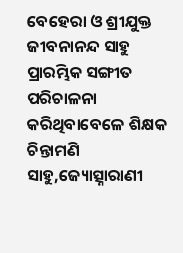ବେହେରା ଓ ଶ୍ରୀଯୁକ୍ତ ଜୀବନାନନ୍ଦ ସାହୁ ପ୍ରାରମ୍ଭିକ ସଙ୍ଗୀତ ପରିଚାଳନା କରିଥିବାବେଳେ ଶିକ୍ଷକ ଚିନ୍ତାମଣି ସାହୁ,ଜ୍ୟୋତ୍ସ୍ନାରାଣୀ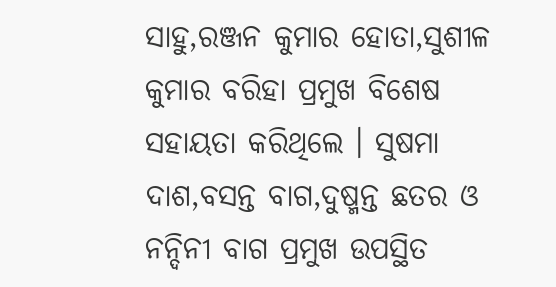ସାହୁ,ରଞ୍ଜନ କୁମାର ହୋତା,ସୁଶୀଳ କୁମାର ବରିହା ପ୍ରମୁଖ ବିଶେଷ ସହାୟତା କରିଥିଲେ । ସୁଷମା ଦାଶ,ବସନ୍ତ ବାଗ,ଦୁଷ୍ମନ୍ତ ଛତର ଓ ନନ୍ଦିନୀ ବାଗ ପ୍ରମୁଖ ଉପସ୍ଥିତ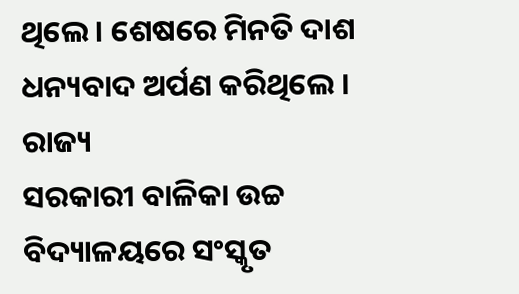ଥିଲେ । ଶେଷରେ ମିନତି ଦାଶ ଧନ୍ୟବାଦ ଅର୍ପଣ କରିଥିଲେ ।
ରାଜ୍ୟ
ସରକାରୀ ବାଳିକା ଉଚ୍ଚ ବିଦ୍ୟାଳୟରେ ସଂସ୍କୃତ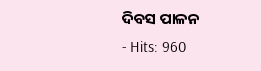ଦିବସ ପାଳନ
- Hits: 960